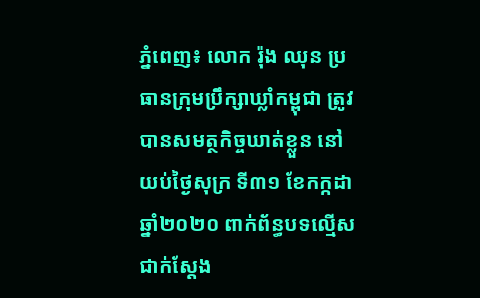ភ្នំពេញ៖ លោក រ៉ុង ឈុន ប្រធានក្រុមប្រឹក្សាឃ្លាំកម្ពុជា ត្រូវបានសមត្ថកិច្ចឃាត់ខ្លួន នៅយប់ថ្ងៃសុក្រ ទី៣១ ខែកក្កដា ឆ្នាំ២០២០ ពាក់ព័ន្ធបទល្មេីសជាក់ស្តែង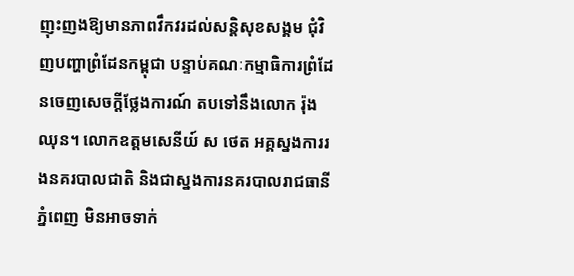ញុះញងឱ្យមានភាពវឹកវរដល់សន្តិសុខសង្គម ជុំវិញបញ្ហាព្រំដែនកម្ពុជា បន្ទាប់គណៈកម្មាធិការព្រំដែនចេញសេចក្តីថ្លែងការណ៍ តបទៅនឹងលោក រ៉ុង ឈុន។ លោកឧត្តមសេនីយ៍ ស ថេត អគ្គស្នងការរងនគរបាលជាតិ និងជាស្នងការនគរបាលរាជធានីភ្នំពេញ មិនអាចទាក់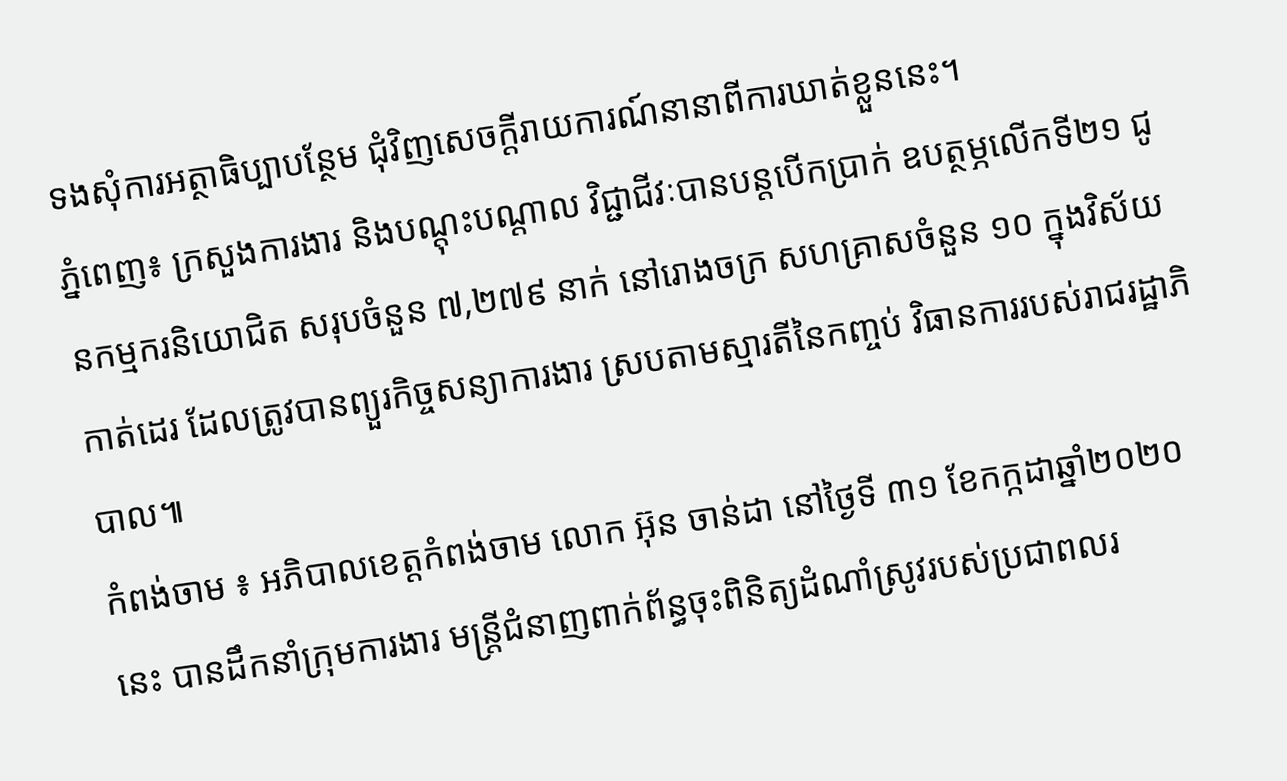ទងសុំការអត្ថាធិប្បាបន្ថែម ជុំវិញសេចក្តីរាយការណ៍នានាពីការឃាត់ខ្លួននេះ។
ភ្នំពេញ៖ ក្រសួងការងារ និងបណ្តុះបណ្តាល វិជ្ជាជីវៈបានបន្តបើកប្រាក់ ឧបត្ថម្ភលើកទី២១ ជូនកម្មករនិយោជិត សរុបចំនួន ៧,២៧៩ នាក់ នៅរោងចក្រ សហគ្រាសចំនួន ១០ ក្នុងវិស័យកាត់ដេរ ដែលត្រូវបានព្យួរកិច្ចសន្យាការងារ ស្របតាមស្មារតីនៃកញ្ចប់ វិធានការរបស់រាជរដ្ឋាភិបាល៕
កំពង់ចាម ៖ អភិបាលខេត្តកំពង់ចាម លោក អ៊ុន ចាន់ដា នៅថ្ងៃទី ៣១ ខែកក្កដាឆ្នាំ២០២០ នេះ បានដឹកនាំក្រុមការងារ មន្ត្រីជំនាញពាក់ព័ន្ធចុះពិនិត្យដំណាំស្រូវរបស់ប្រជាពលរ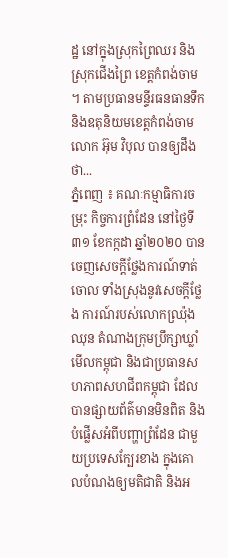ដ្ឋ នៅក្នុងស្រុកព្រៃឈរ និងស្រុកជើងព្រៃ ខេត្តកំពង់ចាម ។ តាមប្រធានមន្ទីរធនធានទឹក និងឧតុនិយមខេត្តកំពង់ចាម លោក អ៊ុម វិបុល បានឲ្យដឹងថា...
ភ្នំពេញ ៖ គណៈកម្មាធិការចម្រុះ កិច្ចការព្រំដែន នៅថ្ងៃទី៣១ ខែកក្កដា ឆ្នាំ២០២០ បានចេញសេចក្តីថ្លែងការណ៍ទាត់ចោល ទាំងស្រុងនូវសេចក្តីថ្លែង ការណ៍របស់លោកឈ្រ៉ុង ឈុន តំណាងក្រុមប្រឹក្សាឃ្លាំមើលកម្ពុជា និងជាប្រធានសហភាពសហជីពកម្ពុជា ដែលបានផ្សាយព័ត៌មានមិនពិត និងបំផ្លើសអំពីបញ្ហាព្រំដែន ជាមួយប្រទេសក្បែរខាង ក្នុងគោលបំណងឲ្យមតិជាតិ និងអ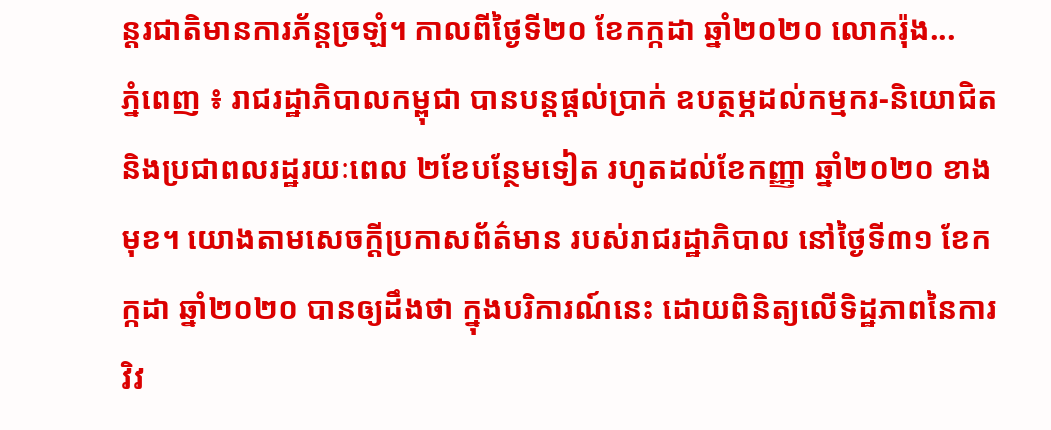ន្តរជាតិមានការភ័ន្តច្រឡំ។ កាលពីថ្ងៃទី២០ ខែកក្កដា ឆ្នាំ២០២០ លោករ៉ុង...
ភ្នំពេញ ៖ រាជរដ្ឋាភិបាលកម្ពុជា បានបន្តផ្តល់ប្រាក់ ឧបត្ថម្ភដល់កម្មករ-និយោជិត និងប្រជាពលរដ្ឋរយៈពេល ២ខែបន្ថែមទៀត រហូតដល់ខែកញ្ញា ឆ្នាំ២០២០ ខាងមុខ។ យោងតាមសេចក្ដីប្រកាសព័ត៌មាន របស់រាជរដ្ឋាភិបាល នៅថ្ងៃទី៣១ ខែកក្កដា ឆ្នាំ២០២០ បានឲ្យដឹងថា ក្នុងបរិការណ៍នេះ ដោយពិនិត្យលើទិដ្ឋភាពនៃការវិវ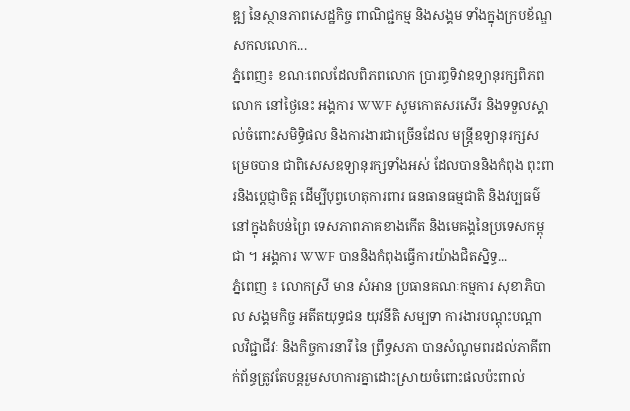ឌ្ឍ នៃស្ថានភាពសេដ្ឋកិច្ច ពាណិជ្ជកម្ម និងសង្គម ទាំងក្នុងក្របខ័ណ្ឌសកលលោក...
ភ្នំពេញ៖ ខណៈពេលដែលពិភពលោក ប្រារព្ធទិវាឧទ្យានុរក្សពិភពលោក នៅថ្ងៃនេះ អង្គការ WWF សូមកោតសរសើរ និងទទួលស្គាល់ចំពោះសមិទ្ធិផល និងការងារជាច្រើនដែល មន្រ្តីឧទ្យានុរក្សសម្រេចបាន ជាពិសេសឧទ្យានុរក្សទាំងអស់ ដែលបាននិងកំពុង ពុះពារនិងប្តេជ្ញាចិត្ត ដើម្បីបុព្វហេតុការពារ ធនធានធម្មជាតិ និងវប្បធម៌នៅក្នុងតំបន់ព្រៃ ទេសភាពភាគខាងកើត និងមេគង្គនៃប្រទេសកម្ពុជា ។ អង្គការ WWF បាននិងកំពុងធ្វើការយ៉ាងជិតស្និទ្ធ...
ភ្នំពេញ ៖ លោកស្រី មាន សំអាន ប្រធានគណៈកម្មការ សុខាភិបាល សង្គមកិច្ច អតីតយុទ្ធជន យុវនីតិ សម្បទា ការងារបណ្តុះបណ្តាលវិជ្ជាជីវៈ និងកិច្ចការនារី នៃ ព្រឹទ្ធសភា បានសំណូមពរដល់ភាគីពាក់ព័ន្ធត្រូវតែបន្ដរួមសហការគ្នាដោះស្រាយចំពោះផលប៉ះពាល់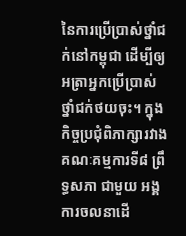នៃការប្រើប្រាស់ថ្នាំជក់នៅកម្ពុជា ដើម្បីឲ្យអត្រាអ្នកប្រើប្រាស់ថ្នាំជក់ថយចុះ។ ក្នុងកិច្ចប្រជុំពិភាក្សារវាងគណៈគម្មការទី៨ ព្រឹទ្ធសភា ជាមួយ អង្គការចលនាដើ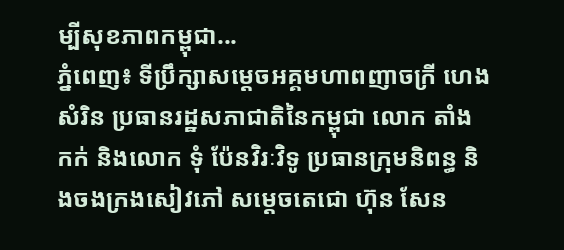ម្បីសុខភាពកម្ពុជា...
ភ្នំពេញ៖ ទីប្រឹក្សាសម្តេចអគ្គមហាពញាចក្រី ហេង សំរិន ប្រធានរដ្ឋសភាជាតិនៃកម្ពុជា លោក តាំង កក់ និងលោក ទុំ ប៉ែនវិរៈវិទូ ប្រធានក្រុមនិពន្ធ និងចងក្រងសៀវភៅ សម្តេចតេជោ ហ៊ុន សែន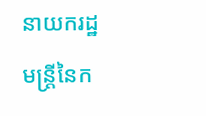នាយករដ្ឋមន្ត្រីនៃក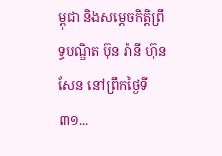ម្ពុជា និងសម្តេចកិត្តិព្រឹទ្ធបណ្ឌិត ប៊ុន រ៉ានី ហ៊ុនសែន នៅព្រឹកថ្ងៃទី៣១...